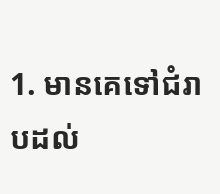1. មានគេទៅជំរាបដល់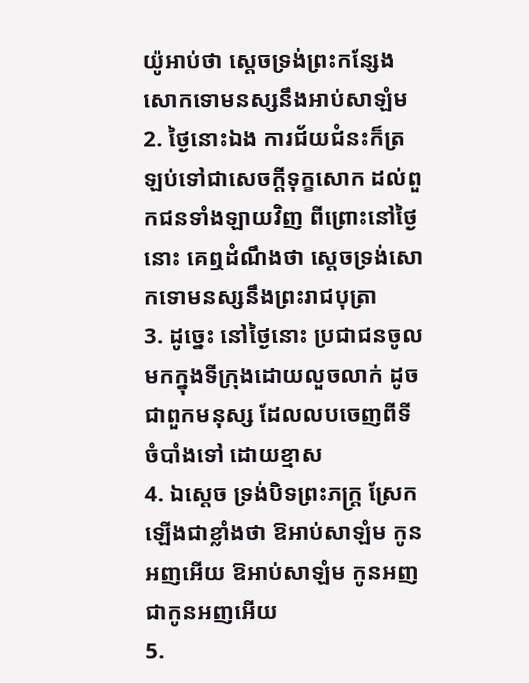យ៉ូអាប់ថា ស្តេចទ្រង់ព្រះកន្សែងសោកទោមនស្សនឹងអាប់សាឡំម
2. ថ្ងៃនោះឯង ការជ័យជំនះក៏ត្រឡប់ទៅជាសេចក្តីទុក្ខសោក ដល់ពួកជនទាំងឡាយវិញ ពីព្រោះនៅថ្ងៃនោះ គេឮដំណឹងថា ស្តេចទ្រង់សោកទោមនស្សនឹងព្រះរាជបុត្រា
3. ដូច្នេះ នៅថ្ងៃនោះ ប្រជាជនចូលមកក្នុងទីក្រុងដោយលួចលាក់ ដូចជាពួកមនុស្ស ដែលលបចេញពីទីចំបាំងទៅ ដោយខ្មាស
4. ឯស្តេច ទ្រង់បិទព្រះភក្ត្រ ស្រែកឡើងជាខ្លាំងថា ឱអាប់សាឡំម កូនអញអើយ ឱអាប់សាឡំម កូនអញ ជាកូនអញអើយ
5.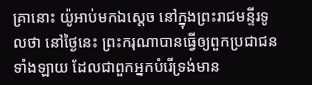គ្រានោះ យ៉ូអាប់មកឯស្តេច នៅក្នុងព្រះរាជមន្ទីរទូលថា នៅថ្ងៃនេះ ព្រះករុណាបានធ្វើឲ្យពួកប្រជាជនទាំងឡាយ ដែលជាពួកអ្នកបំរើទ្រង់មាន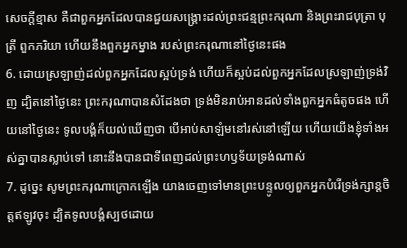សេចក្តីខ្មាស គឺជាពួកអ្នកដែលបានជួយសង្គ្រោះដល់ព្រះជន្មព្រះករុណា និងព្រះរាជបុត្រា បុត្រី ពួកភរិយា ហើយនឹងពួកអ្នកម្នាង របស់ព្រះករុណានៅថ្ងៃនេះផង
6. ដោយស្រឡាញ់ដល់ពួកអ្នកដែលស្អប់ទ្រង់ ហើយក៏ស្អប់ដល់ពួកអ្នកដែលស្រឡាញ់ទ្រង់វិញ ដ្បិតនៅថ្ងៃនេះ ព្រះករុណាបានសំដែងថា ទ្រង់មិនរាប់អានដល់ទាំងពួកអ្នកធំតូចផង ហើយនៅថ្ងៃនេះ ទូលបង្គំក៏យល់ឃើញថា បើអាប់សាឡំមនៅរស់នៅឡើយ ហើយយើងខ្ញុំទាំងអស់គ្នាបានស្លាប់ទៅ នោះនឹងបានជាទីពេញដល់ព្រះហឫទ័យទ្រង់ណាស់
7. ដូច្នេះ សូមព្រះករុណាក្រោកឡើង យាងចេញទៅមានព្រះបន្ទូលឲ្យពួកអ្នកបំរើទ្រង់ក្សាន្តចិត្តឥឡូវចុះ ដ្បិតទូលបង្គំស្បថដោយ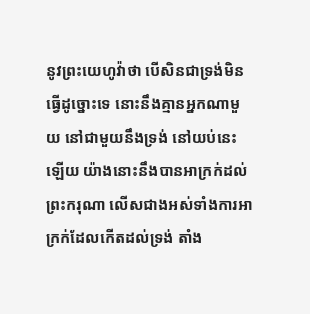នូវព្រះយេហូវ៉ាថា បើសិនជាទ្រង់មិនធ្វើដូច្នោះទេ នោះនឹងគ្មានអ្នកណាមួយ នៅជាមួយនឹងទ្រង់ នៅយប់នេះឡើយ យ៉ាងនោះនឹងបានអាក្រក់ដល់ព្រះករុណា លើសជាងអស់ទាំងការអាក្រក់ដែលកើតដល់ទ្រង់ តាំង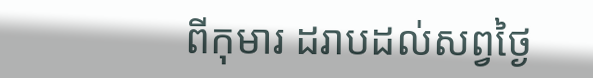ពីកុមារ ដរាបដល់សព្វថ្ងៃ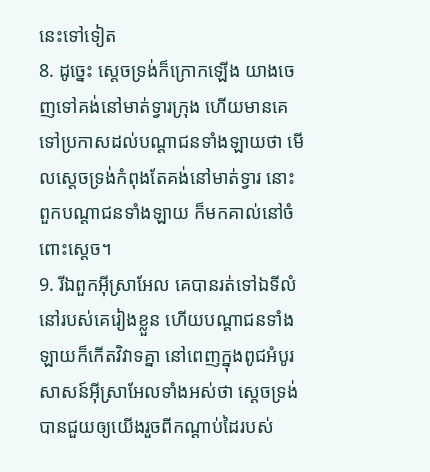នេះទៅទៀត
8. ដូច្នេះ ស្តេចទ្រង់ក៏ក្រោកឡើង យាងចេញទៅគង់នៅមាត់ទ្វារក្រុង ហើយមានគេទៅប្រកាសដល់បណ្តាជនទាំងឡាយថា មើលស្តេចទ្រង់កំពុងតែគង់នៅមាត់ទ្វារ នោះពួកបណ្តាជនទាំងឡាយ ក៏មកគាល់នៅចំពោះស្តេច។
9. រីឯពួកអ៊ីស្រាអែល គេបានរត់ទៅឯទីលំនៅរបស់គេរៀងខ្លួន ហើយបណ្តាជនទាំងឡាយក៏កើតវិវាទគ្នា នៅពេញក្នុងពូជអំបូរសាសន៍អ៊ីស្រាអែលទាំងអស់ថា ស្តេចទ្រង់បានជួយឲ្យយើងរួចពីកណ្តាប់ដៃរបស់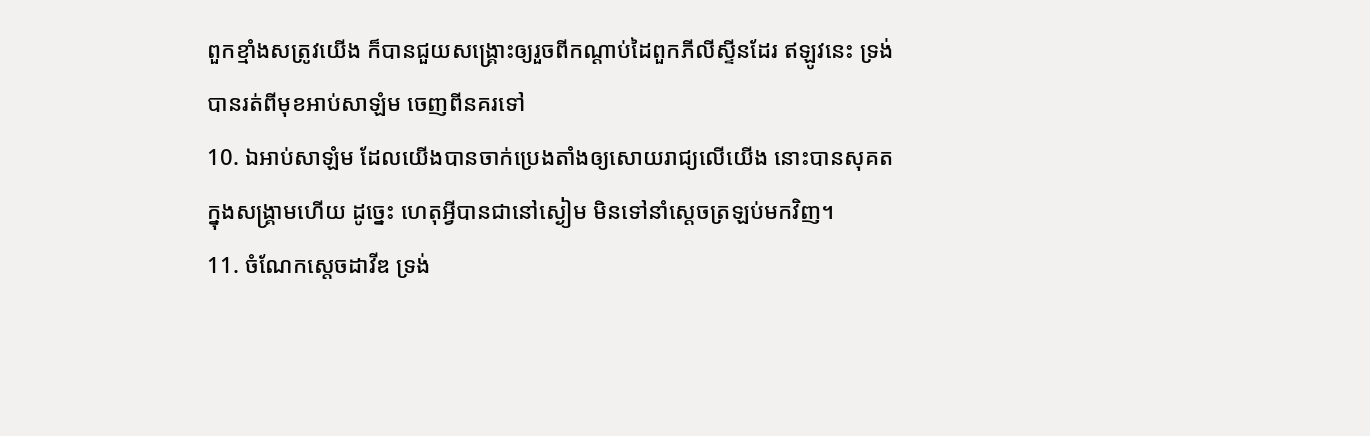ពួកខ្មាំងសត្រូវយើង ក៏បានជួយសង្គ្រោះឲ្យរួចពីកណ្តាប់ដៃពួកភីលីស្ទីនដែរ ឥឡូវនេះ ទ្រង់បានរត់ពីមុខអាប់សាឡំម ចេញពីនគរទៅ
10. ឯអាប់សាឡំម ដែលយើងបានចាក់ប្រេងតាំងឲ្យសោយរាជ្យលើយើង នោះបានសុគតក្នុងសង្គ្រាមហើយ ដូច្នេះ ហេតុអ្វីបានជានៅស្ងៀម មិនទៅនាំស្តេចត្រឡប់មកវិញ។
11. ចំណែកស្តេចដាវីឌ ទ្រង់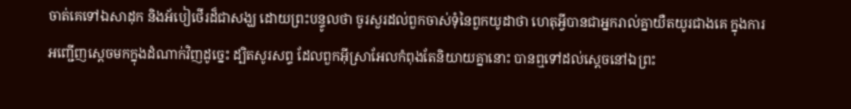ចាត់គេទៅឯសាដុក និងអ័បៀថើរដ៏ជាសង្ឃ ដោយព្រះបន្ទូលថា ចូរសួរដល់ពួកចាស់ទុំនៃពួកយូដាថា ហេតុអ្វីបានជាអ្នករាល់គ្នាយឺតយូរជាងគេ ក្នុងការអញ្ជើញស្តេចមកក្នុងដំណាក់វិញដូច្នេះ ដ្បិតសូរសព្ទ ដែលពួកអ៊ីស្រាអែលកំពុងតែនិយាយគ្នានោះ បានឮទៅដល់ស្តេចនៅឯព្រះ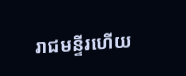រាជមន្ទីរហើយ